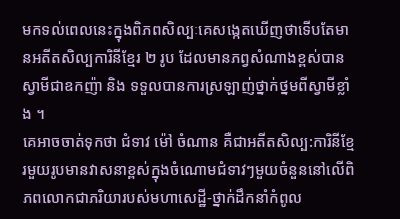មកទល់ពេលនេះក្នុងពិភពសិល្បៈគេសង្កេតឃើញថាទើបតែមានអតីតសិល្បការិនីខ្មែរ ២ រូប ដែលមានភព្វសំណាងខ្ពស់បានស្វាមីជាឧកញ៉ា និង ទទួលបានការស្រឡាញ់ថ្នាក់ថ្នមពីស្វាមីខ្លាំង ។
គេអាចចាត់ទុកថា ជំទាវ ម៉ៅ ចំណាន គឺជាអតីតសិល្ប:ការិនីខ្មែរមួយរូបមានវាសនាខ្ពស់ក្នុងចំណោមជំទាវៗមួយចំនួននៅលើពិភពលោកជាភរិយារបស់មហាសេដ្ឋី-ថ្នាក់ដឹកនាំកំពូល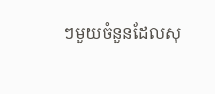ៗមួយចំនួនដែលសុ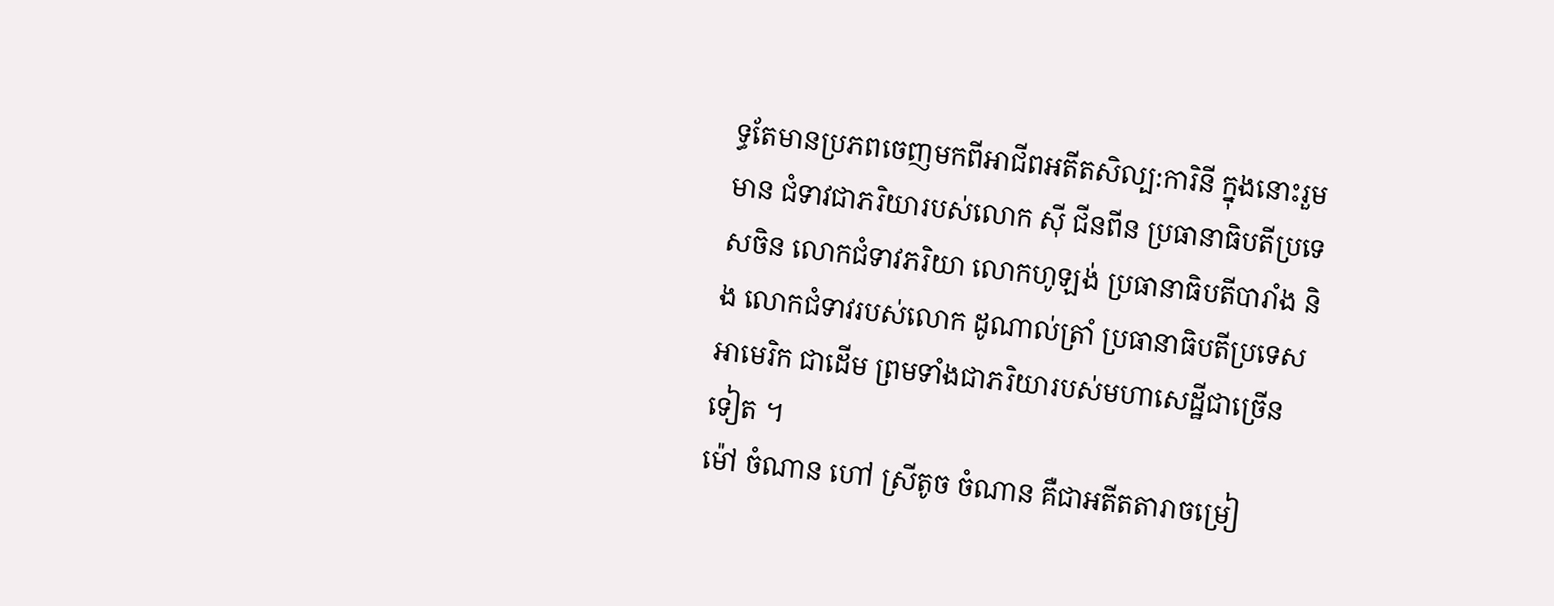ទ្ធតែមានប្រភពចេញមកពីអាជីពអតីតសិល្ប:ការិនី ក្នុងនោះរួមមាន ជំទាវជាភរិយារបស់លោក ស៊ី ជីនពីន ប្រធានាធិបតីប្រទេសចិន លោកជំទាវភរិយា លោកហូឡង់ ប្រធានាធិបតីបារាំង និង លោកជំទាវរបស់លោក ដូណាល់ត្រាំ ប្រធានាធិបតីប្រទេសអាមេរិក ជាដើម ព្រមទាំងជាភរិយារបស់មហាសេដ្ឋីជាច្រើនទៀត ។
ម៉ៅ ចំណាន ហៅ ស្រីតូច ចំណាន គឺជាអតីតតារាចម្រៀ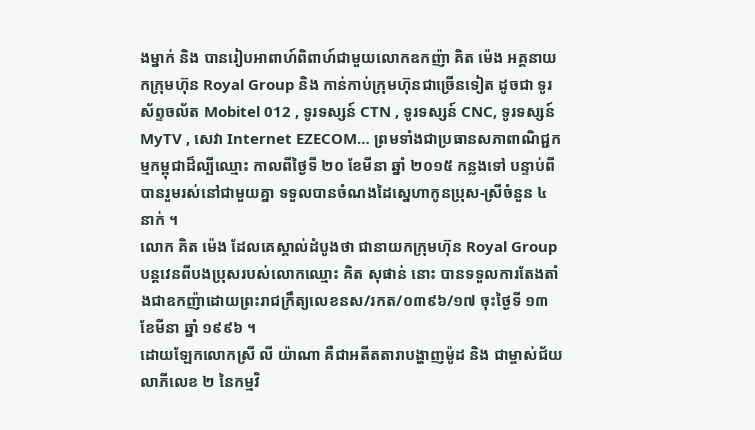ងម្នាក់ និង បានរៀបអាពាហ៍ពិពាហ៍ជាមួយលោកឧកញ៉ា គិត ម៉េង អគ្គនាយកក្រុមហ៊ុន Royal Group និង កាន់កាប់ក្រុមហ៊ុនជាច្រើនទៀត ដូចជា ទូរស័ព្ទចល័ត Mobitel 012 , ទូរទស្សន៍ CTN , ទូរទស្សន៍ CNC, ទូរទស្សន៍ MyTV , សេវា Internet EZECOM… ព្រមទាំងជាប្រធានសភាពាណិជ្ជកម្មកម្ពុជាដ៏ល្បីឈ្មោះ កាលពីថ្ងៃទី ២០ ខែមីនា ឆ្នាំ ២០១៥ កន្លងទៅ បន្ទាប់ពីបានរួមរស់នៅជាមួយគ្នា ទទួលបានចំណងដៃស្នេហាកូនប្រុស-ស្រីចំនួន ៤ នាក់ ។
លោក គិត ម៉េង ដែលគេស្គាល់ដំបូងថា ជានាយកក្រុមហ៊ុន Royal Group បន្តវេនពីបងប្រុសរបស់លោកឈ្មោះ គិត សុផាន់ នោះ បានទទួលការតែងតាំងជាឧកញ៉ាដោយព្រះរាជក្រឹត្យលេខនស/រកត/០៣៩៦/១៧ ចុះថ្ងៃទី ១៣ ខែមីនា ឆ្នាំ ១៩៩៦ ។
ដោយឡែកលោកស្រី លី យ៉ាណា គឺជាអតីតតារាបង្ហាញម៉ូដ និង ជាម្ចាស់ជ័យលាភីលេខ ២ នៃកម្មវិ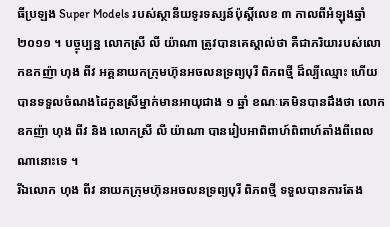ធីប្រឡង Super Models របស់ស្ថានីយទូរទស្សន៍ប៉ុស្តិ៍លេខ ៣ កាលពីអំឡុងឆ្នាំ ២០១១ ។ បច្ចុប្បន្ន លោកស្រី លី យ៉ាណា ត្រូវបានគេស្គាល់ថា គឺជាភរិយារបស់លោកឧកញ៉ា ហុង ពីវ អគ្គនាយកក្រុមហ៊ុនអចលនទ្រព្យបុរី ពិភពថ្មី ដ៏ល្បីឈ្មោះ ហើយបានទទួលចំណងដៃកូនស្រីម្នាក់មានអាយុជាង ១ ឆ្នាំ ខណៈគេមិនបានដឹងថា លោកឧកញ៉ា ហុង ពីវ និង លោកស្រី លី យ៉ាណា បានរៀបអាពិពាហ៍ពិពាហ៍តាំងពីពេលណានោះទេ ។
រីឯលោក ហុង ពីវ នាយកក្រុមហ៊ុនអចលនទ្រព្យបុរី ពិភពថ្មី ទទួលបានការតែង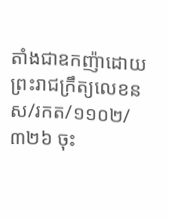តាំងជាឧកញ៉ាដោយព្រះរាជក្រឹត្យលេខនស/រកត/១១០២/៣២៦ ចុះ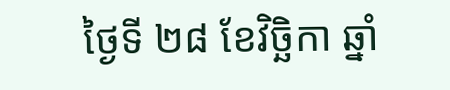ថ្ងៃទី ២៨ ខែវិច្ឆិកា ឆ្នាំ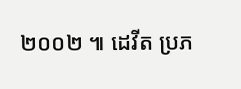២០០២ ៕ ដេវីត ប្រភ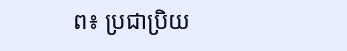ព៖ ប្រជាប្រិយ